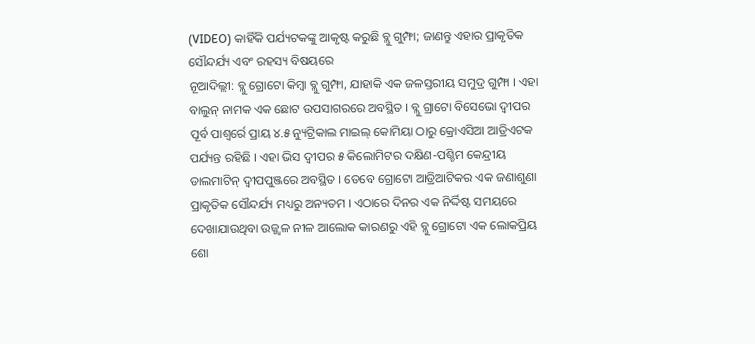(VIDEO) କାହିଁକି ପର୍ଯ୍ୟଟକଙ୍କୁ ଆକୃଷ୍ଟ କରୁଛି ବ୍ଲୁ ଗୁମ୍ଫା; ଜାଣନ୍ତୁ ଏହାର ପ୍ରାକୃତିକ ସୌନ୍ଦର୍ଯ୍ୟ ଏବଂ ରହସ୍ୟ ବିଷୟରେ
ନୂଆଦିଲ୍ଲୀ: ବ୍ଲୁ ଗ୍ରୋଟୋ କିମ୍ବା ବ୍ଲୁ ଗୁମ୍ଫା, ଯାହାକି ଏକ ଜଳସ୍ତରୀୟ ସମୁଦ୍ର ଗୁମ୍ଫା । ଏହା ବାଲୁନ୍ ନାମକ ଏକ ଛୋଟ ଉପସାଗରରେ ଅବସ୍ଥିତ । ବ୍ଲୁ ଗ୍ରାଟୋ ବିସେଭୋ ଦ୍ୱୀପର ପୂର୍ବ ପାଶ୍ୱର୍ରେ ପ୍ରାୟ ୪.୫ ନ୍ୟୁଟ୍ରିକାଲ ମାଇଲ୍ କୋମିୟା ଠାରୁ କ୍ରୋଏସିଆ ଆଡ୍ରିଏଟକ ପର୍ଯ୍ୟନ୍ତ ରହିଛି । ଏହା ଭିସ ଦ୍ୱୀପର ୫ କିଲୋମିଟର ଦକ୍ଷିଣ-ପଶ୍ଚିମ କେନ୍ଦ୍ରୀୟ ଡାଲମାଟିନ୍ ଦ୍ୱୀପପୁଞ୍ଜରେ ଅବସ୍ଥିତ । ତେବେ ଗ୍ରୋଟୋ ଆଡ୍ରିଆଟିକର ଏକ ଜଣାଶୁଣା ପ୍ରାକୃତିକ ସୌନ୍ଦର୍ଯ୍ୟ ମଧ୍ୟରୁ ଅନ୍ୟତମ । ଏଠାରେ ଦିନର ଏକ ନିର୍ଦ୍ଦିଷ୍ଟ ସମୟରେ ଦେଖାଯାଉଥିବା ଉଜ୍ଜ୍ୱଳ ନୀଳ ଆଲୋକ କାରଣରୁ ଏହି ବ୍ଲୁ ଗ୍ରୋଟୋ ଏକ ଲୋକପ୍ରିୟ ଶୋ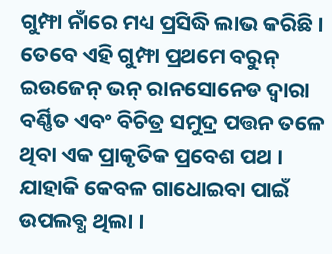ଗୁମ୍ଫା ନାଁରେ ମଧ୍ୟ ପ୍ରସିଦ୍ଧି ଲାଭ କରିଛି ।
ତେବେ ଏହି ଗୁମ୍ଫା ପ୍ରଥମେ ବରୁନ୍ ଇଉଜେନ୍ ଭନ୍ ରାନସୋନେଡ ଦ୍ୱାରା ବର୍ଣ୍ଣିତ ଏବଂ ବିଚିତ୍ର ସମୁଦ୍ର ପତ୍ତନ ତଳେ ଥିବା ଏକ ପ୍ରାକୃତିକ ପ୍ରବେଶ ପଥ । ଯାହାକି କେବଳ ଗାଧୋଇବା ପାଇଁ ଉପଲବ୍ଧ ଥିଲା ।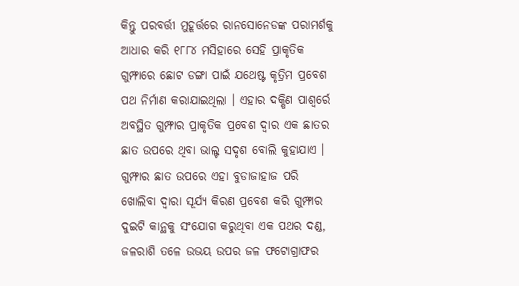କିନ୍ତୁ ପରବର୍ତ୍ତୀ ମୁହୂର୍ତ୍ତରେ ରାନସୋନେଡଙ୍କ ପରାମର୍ଶକୁ ଆଧାର କରି ୧୮୮୪ ମସିହାରେ ସେହି ପ୍ରାକୃତିକ ଗୁମ୍ଫାରେ ଛୋଟ ଡଙ୍ଗା ପାଇଁ ଯଥେଷ୍ଟ କୃତ୍ରିମ ପ୍ରବେଶ ପଥ ନିର୍ମାଣ କରାଯାଇଥିଲା । ଏହାର ଦକ୍ଷିଣ ପାଶ୍ୱର୍ରେ ଅବସ୍ଥିତ ଗୁମ୍ଫାର ପ୍ରାକୃତିକ ପ୍ରବେଶ ଦ୍ୱାର ଏକ ଛାତର ଛାତ ଉପରେ ଥିବା ଭାଲ୍ଟ ସଦୃଶ ବୋଲି କୁହାଯାଏ । ଗୁମ୍ଫାର ଛାତ ଉପରେ ଏହା ବୁଡାଜାହାଜ ପରି ଖୋଲିବା ଦ୍ୱାରା ସୂର୍ଯ୍ୟ କିରଣ ପ୍ରବେଶ କରି ଗୁମ୍ଫାର ଦୁଇଟି କାନ୍ଥକୁ ସଂଯୋଗ କରୁଥିବା ଏକ ପଥର ଦଣ୍ଡ, ଜଳରାଶି ତଳେ ଉଭୟ ଉପର ଜଳ ଫଟୋଗ୍ରାଫର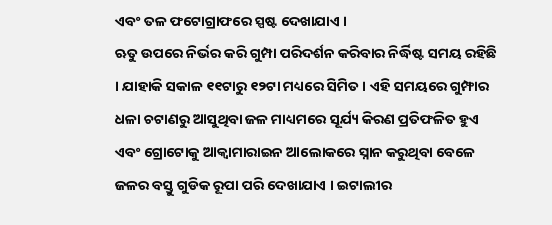ଏବଂ ତଳ ଫଟୋଗ୍ରାଫରେ ସ୍ପଷ୍ଟ ଦେଖାଯାଏ ।
ଋତୁ ଉପରେ ନିର୍ଭର କରି ଗୁମ୍ପା ପରିଦର୍ଶନ କରିବାର ନିର୍ଦ୍ଧିଷ୍ଟ ସମୟ ରହିଛି । ଯାହାକି ସକାଳ ୧୧ଟାରୁ ୧୨ଟା ମଧ୍ୟରେ ସିମିତ । ଏହି ସମୟରେ ଗୁମ୍ଫାର ଧଳା ଚଟାଣରୁ ଆସୁଥିବା ଜଳ ମାଧ୍ୟମରେ ସୂର୍ଯ୍ୟ କିରଣ ପ୍ରତିଫଳିତ ହୁଏ ଏବଂ ଗ୍ରୋଟୋକୁ ଆକ୍ୱାମାରାଇନ ଆଲୋକରେ ସ୍ନାନ କରୁଥିବା ବେଳେ ଜଳର ବସ୍ତୁ ଗୁଡିକ ରୂପା ପରି ଦେଖାଯାଏ । ଇଟାଲୀର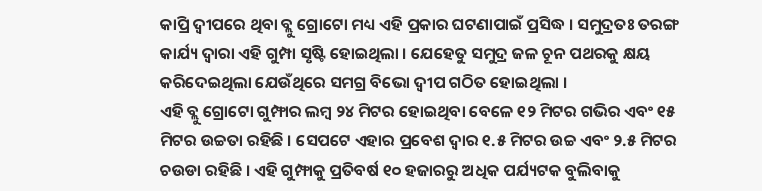କାପ୍ରି ଦ୍ୱୀପରେ ଥିବା ବ୍ଲୁ ଗ୍ରୋଟୋ ମଧ୍ୟ ଏହି ପ୍ରକାର ଘଟଣାପାଇଁ ପ୍ରସିଦ୍ଧ । ସମୁଦ୍ରତଃ ତରଙ୍ଗ କାର୍ଯ୍ୟ ଦ୍ୱାରା ଏହି ଗୁମ୍ପା ସୃଷ୍ଟି ହୋଇଥିଲା । ଯେହେତୁ ସମୁଦ୍ର ଜଳ ଚୂନ ପଥରକୁ କ୍ଷୟ କରିଦେଇଥିଲା ଯେଉଁଥିରେ ସମଗ୍ର ବିଭୋ ଦ୍ୱୀପ ଗଠିତ ହୋଇଥିଲା ।
ଏହି ବ୍ଲୁ ଗ୍ରୋଟୋ ଗୁମ୍ଫାର ଲମ୍ବ ୨୪ ମିଟର ହୋଇଥିବା ବେଳେ ୧୨ ମିଟର ଗଭିର ଏବଂ ୧୫ ମିଟର ଉଚ୍ଚତା ରହିଛି । ସେପଟେ ଏହାର ପ୍ରବେଶ ଦ୍ୱାର ୧.୫ ମିଟର ଉଚ୍ଚ ଏବଂ ୨.୫ ମିଟର ଚଉଡା ରହିଛି । ଏହି ଗୁମ୍ଫାକୁ ପ୍ରତିବର୍ଷ ୧୦ ହଜାରରୁ ଅଧିକ ପର୍ଯ୍ୟଟକ ବୁଲିବାକୁ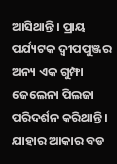ଆସିଥାନ୍ତି । ପ୍ରାୟ ପର୍ଯ୍ୟଟକ ଦ୍ୱୀପପୁଞ୍ଜର ଅନ୍ୟ ଏକ ଗୁମ୍ଫା ଜେଲେନା ପିଲଜା ପରିଦର୍ଶନ କରିଥାନ୍ତି । ଯାହାର ଆକାର ବଡ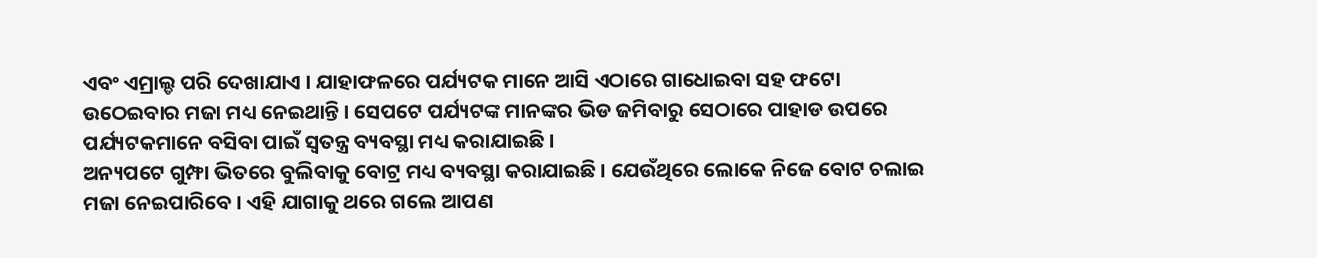ଏବଂ ଏମ୍ରାଲ୍ଡ ପରି ଦେଖାଯାଏ । ଯାହାଫଳରେ ପର୍ଯ୍ୟଟକ ମାନେ ଆସି ଏଠାରେ ଗାଧୋଇବା ସହ ଫଟୋ ଉଠେଇବାର ମଜା ମଧ୍ୟ ନେଇଥାନ୍ତି । ସେପଟେ ପର୍ଯ୍ୟଟଙ୍କ ମାନଙ୍କର ଭିଡ ଜମିବାରୁ ସେଠାରେ ପାହାଡ ଉପରେ ପର୍ଯ୍ୟଟକମାନେ ବସିବା ପାଇଁ ସ୍ୱତନ୍ତ୍ର ବ୍ୟବସ୍ଥା ମଧ୍ୟ କରାଯାଇଛି ।
ଅନ୍ୟପଟେ ଗୁମ୍ଫା ଭିତରେ ବୁଲିବାକୁ ବୋଟ୍ର ମଧ୍ୟ ବ୍ୟବସ୍ଥା କରାଯାଇଛି । ଯେଉଁଥିରେ ଲୋକେ ନିଜେ ବୋଟ ଚଲାଇ ମଜା ନେଇପାରିବେ । ଏହି ଯାଗାକୁ ଥରେ ଗଲେ ଆପଣ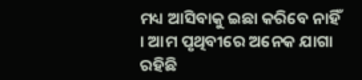ମଧ୍ୟ ଆସିବାକୁ ଇଛା କରିବେ ନାହିଁ । ଆମ ପୃଥିବୀରେ ଅନେକ ଯାଗା ରହିଛି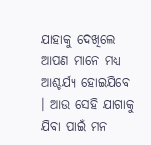ଯାହାକୁ ଦେଖିଲେ ଆପଣ ମାନେ ମଧ୍ୟ ଆଶ୍ଚର୍ଯ୍ୟ ହୋଇଯିବେ । ଆଉ ସେହି ଯାଗାକୁ ଯିବା ପାଇଁ ମନ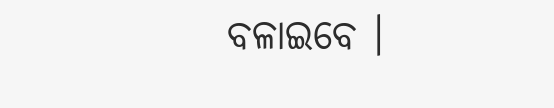ବଳାଇବେ ।